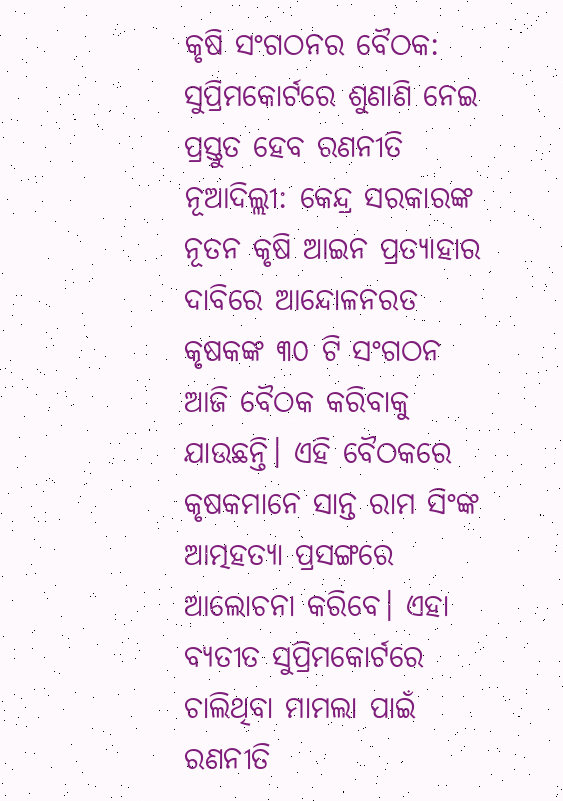କୃଷି ସଂଗଠନର ବୈଠକ: ସୁପ୍ରିମକୋର୍ଟରେ ଶୁଣାଣି ନେଇ ପ୍ରସ୍ତୁତ ହେବ ରଣନୀତି
ନୂଆଦିଲ୍ଲୀ: କେନ୍ଦ୍ର ସରକାରଙ୍କ ନୂତନ କୃଷି ଆଇନ ପ୍ରତ୍ୟାହାର ଦାବିରେ ଆନ୍ଦୋଳନରତ କୃଷକଙ୍କ ୩୦ ଟି ସଂଗଠନ ଆଜି ବୈଠକ କରିବାକୁ ଯାଉଛନ୍ତି। ଏହି ବୈଠକରେ କୃଷକମାନେ ସାନ୍ତ ରାମ ସିଂଙ୍କ ଆତ୍ମହତ୍ୟା ପ୍ରସଙ୍ଗରେ ଆଲୋଚନା କରିବେ। ଏହା ବ୍ୟତୀତ ସୁପ୍ରିମକୋର୍ଟରେ ଚାଲିଥିବା ମାମଲା ପାଇଁ ରଣନୀତି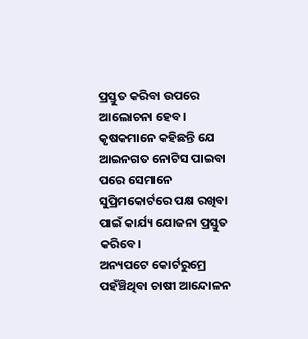ପ୍ରସ୍ତୁତ କରିବା ଉପରେ ଆଲୋଚନା ହେବ। କୃଷକମାନେ କହିଛନ୍ତି ଯେ ଆଇନଗତ ନୋଟିସ ପାଇବା ପରେ ସେମାନେ ସୁପ୍ରିମକୋର୍ଟରେ ପକ୍ଷ ରଖିବା ପାଇଁ କାର୍ଯ୍ୟ ଯୋଜନା ପ୍ରସ୍ତୁତ କରିବେ।
ଅନ୍ୟପଟେ କୋର୍ଟରୁମ୍ରେ ପହଁଞ୍ଚିଥିବା ଚାଷୀ ଆନ୍ଦୋଳନ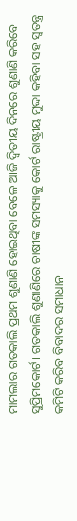ମାମଲାର ଗତକାଲି ପ୍ରଥମ ଶୁଣାଣି ହୋଇଥିବା ବେଳେ ଆଜି ଦ୍ୱିତୀୟ ଦିନରେ ଶୁଣାଣି କରିବେ ସୁପ୍ରିମକୋର୍ଟ। ଗତକାଲି ଶୁଣାଣିରେ ଚାଷୀଙ୍କ ସମସ୍ୟାକୁ କୋର୍ଟ ରାଷ୍ଟ୍ରୀୟ ମୁଦ୍ଦା କହିବା ସହ ସ୍ୱତନ୍ତ୍ର କମିଟି କରିବ ବିବାଦର ସମାଧାନ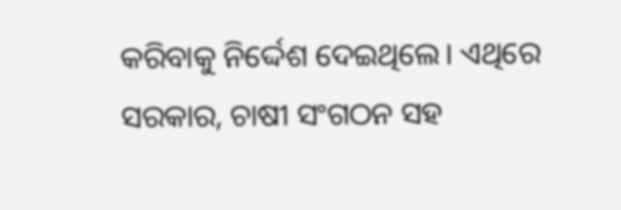କରିବାକୁ ନିର୍ଦ୍ଦେଶ ଦେଇଥିଲେ। ଏଥିରେ ସରକାର, ଚାଷୀ ସଂଗଠନ ସହ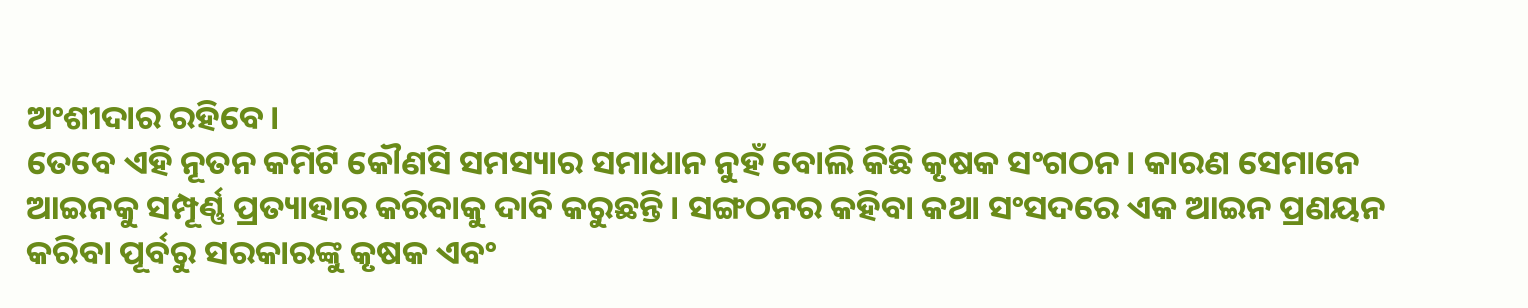ଅଂଶୀଦାର ରହିବେ।
ତେବେ ଏହି ନୂତନ କମିଟି କୌଣସି ସମସ୍ୟାର ସମାଧାନ ନୁହଁ ବୋଲି କିଛି କୃଷକ ସଂଗଠନ। କାରଣ ସେମାନେ ଆଇନକୁ ସମ୍ପୂର୍ଣ୍ଣ ପ୍ରତ୍ୟାହାର କରିବାକୁ ଦାବି କରୁଛନ୍ତି। ସଙ୍ଗଠନର କହିବା କଥା ସଂସଦରେ ଏକ ଆଇନ ପ୍ରଣୟନ କରିବା ପୂର୍ବରୁ ସରକାରଙ୍କୁ କୃଷକ ଏବଂ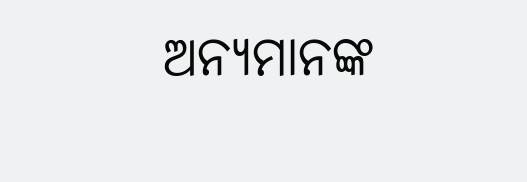ଅନ୍ୟମାନଙ୍କ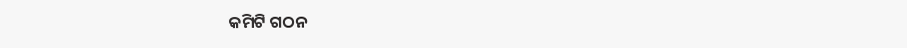କମିଟି ଗଠନ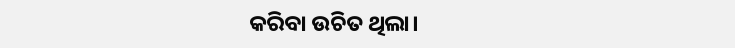କରିବା ଉଚିତ ଥିଲା।